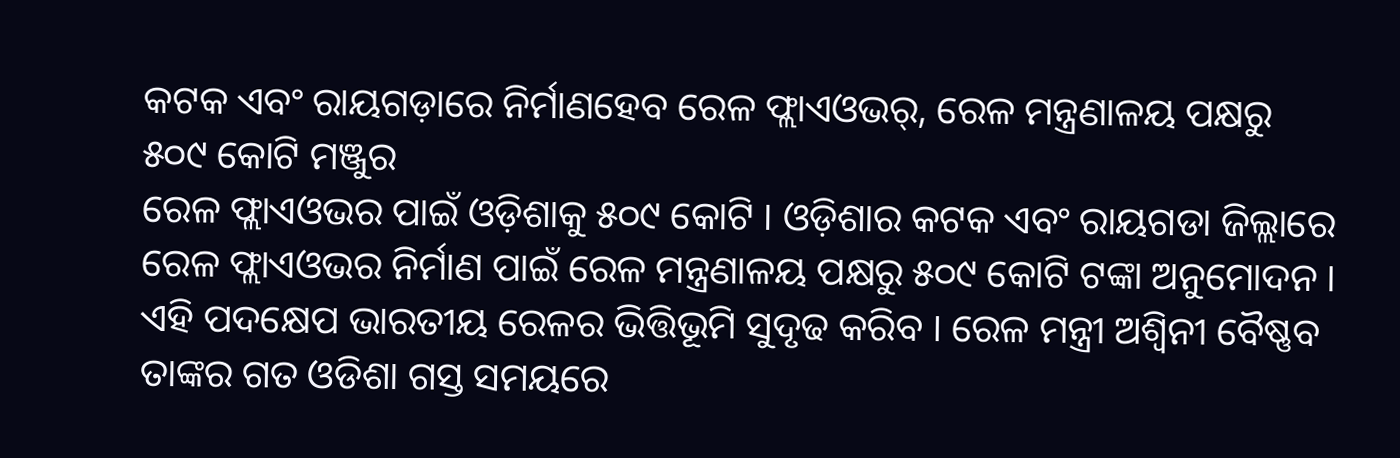କଟକ ଏବଂ ରାୟଗଡ଼ାରେ ନିର୍ମାଣହେବ ରେଳ ଫ୍ଲାଏଓଭର୍, ରେଳ ମନ୍ତ୍ରଣାଳୟ ପକ୍ଷରୁ ୫୦୯ କୋଟି ମଞ୍ଜୁର
ରେଳ ଫ୍ଲାଏଓଭର ପାଇଁ ଓଡ଼ିଶାକୁ ୫୦୯ କୋଟି । ଓଡ଼ିଶାର କଟକ ଏବଂ ରାୟଗଡା ଜିଲ୍ଲାରେ ରେଳ ଫ୍ଲାଏଓଭର ନିର୍ମାଣ ପାଇଁ ରେଳ ମନ୍ତ୍ରଣାଳୟ ପକ୍ଷରୁ ୫୦୯ କୋଟି ଟଙ୍କା ଅନୁମୋଦନ । ଏହି ପଦକ୍ଷେପ ଭାରତୀୟ ରେଳର ଭିତ୍ତିଭୂମି ସୁଦୃଢ କରିବ । ରେଳ ମନ୍ତ୍ରୀ ଅଶ୍ୱିନୀ ବୈଷ୍ଣବ ତାଙ୍କର ଗତ ଓଡିଶା ଗସ୍ତ ସମୟରେ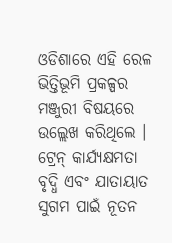ଓଡିଶାରେ ଏହି ରେଳ ଭିତ୍ତିଭୂମି ପ୍ରକଳ୍ପର ମଞ୍ଜୁରୀ ବିଷୟରେ ଉଲ୍ଲେଖ କରିଥିଲେ ।
ଟ୍ରେନ୍ କାର୍ଯ୍ୟକ୍ଷମତା ବୃଦ୍ଧି ଏବଂ ଯାତାୟାତ ସୁଗମ ପାଇଁ ନୂତନ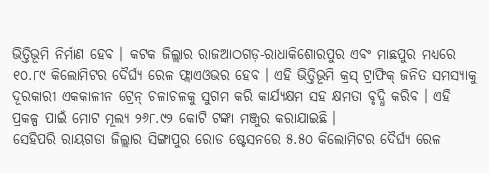ଭିତ୍ତିଭୂମି ନିର୍ମାଣ ହେବ । କଟକ ଜିଲ୍ଲାର ରାଜଆଠଗଡ଼-ରାଧାକିଶୋରପୁର ଏବଂ ମାଛପୁର ମଧ୍ୟରେ ୧୦.୮୯ କିଲୋମିଟର ଦୈର୍ଘ୍ୟ ରେଳ ଫ୍ଲାଏଓଭର ହେବ । ଏହି ଭିତ୍ତିଭୂମି କ୍ରସ୍ ଟ୍ରାଫିକ୍ ଜନିତ ସମସ୍ୟାକୁ ଦୂରକାରୀ ଏକକାଳୀନ ଟ୍ରେନ୍ ଚଳାଚଳକୁ ସୁଗମ କରି କାର୍ଯ୍ୟକ୍ଷମ ସହ କ୍ଷମତା ବୃଦ୍ଧି କରିବ । ଏହି ପ୍ରକଳ୍ପ ପାଇଁ ମୋଟ ମୂଲ୍ୟ ୨୬୮.୯୨ କୋଟି ଟଙ୍କା ମଞ୍ଜୁର କରାଯାଇଛି ।
ସେହିପରି ରାୟଗଡା ଜିଲ୍ଲାର ସିଙ୍ଗାପୁର ରୋଡ ଷ୍ଟେସନରେ ୫.୫୦ କିଲୋମିଟର ଦୈର୍ଘ୍ୟ ରେଳ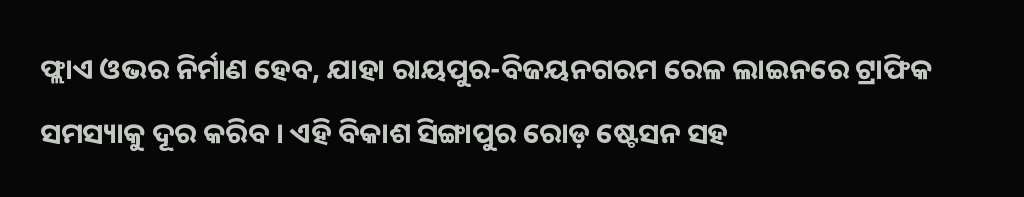ଫ୍ଲାଏ ଓଭର ନିର୍ମାଣ ହେବ, ଯାହା ରାୟପୁର-ବିଜୟନଗରମ ରେଳ ଲାଇନରେ ଟ୍ରାଫିକ ସମସ୍ୟାକୁ ଦୂର କରିବ । ଏହି ବିକାଶ ସିଙ୍ଗାପୁର ରୋଡ଼ ଷ୍ଟେସନ ସହ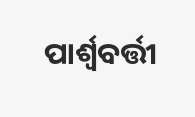ପାର୍ଶ୍ଵବର୍ତ୍ତୀ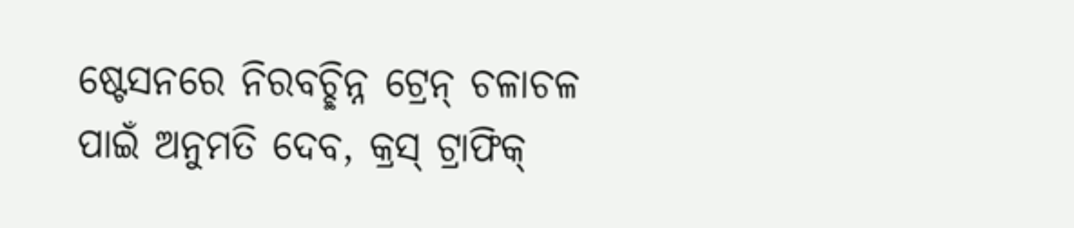ଷ୍ଟେସନରେ ନିରବଚ୍ଛିନ୍ନ ଟ୍ରେନ୍ ଚଳାଚଳ ପାଇଁ ଅନୁମତି ଦେବ, କ୍ରସ୍ ଟ୍ରାଫିକ୍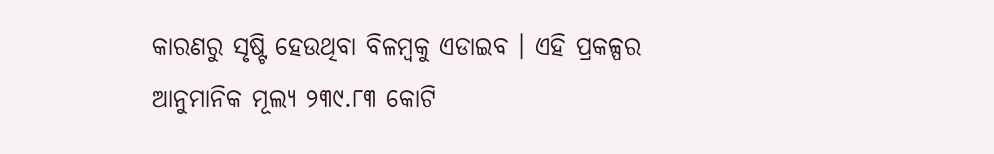କାରଣରୁ ସୃଷ୍ଟି ହେଉଥିବା ବିଳମ୍ବକୁ ଏଡାଇବ । ଏହି ପ୍ରକଳ୍ପର ଆନୁମାନିକ ମୂଲ୍ୟ ୨୩୯.୮୩ କୋଟି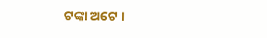ଟଙ୍କା ଅଟେ ।